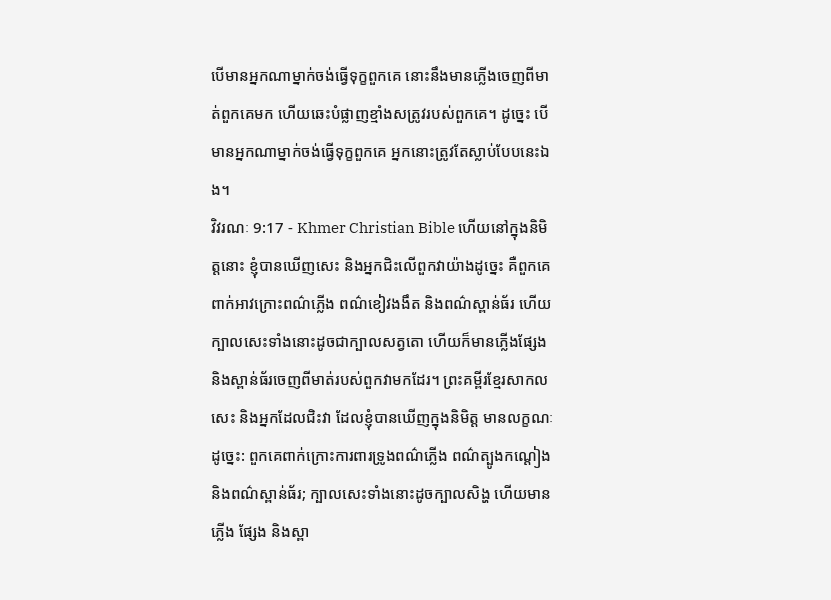បើមានអ្នកណាម្នាក់ចង់ធ្វើទុក្ខពួកគេ នោះនឹងមានភ្លើងចេញពីមាត់ពួកគេមក ហើយឆេះបំផ្លាញខ្មាំងសត្រូវរបស់ពួកគេ។ ដូច្នេះ បើមានអ្នកណាម្នាក់ចង់ធ្វើទុក្ខពួកគេ អ្នកនោះត្រូវតែស្លាប់បែបនេះឯង។
វិវរណៈ 9:17 - Khmer Christian Bible ហើយនៅក្នុងនិមិត្ដនោះ ខ្ញុំបានឃើញសេះ និងអ្នកជិះលើពួកវាយ៉ាងដូច្នេះ គឺពួកគេពាក់អាវក្រោះពណ៌ភ្លើង ពណ៌ខៀវងងឹត និងពណ៌ស្ពាន់ធ័រ ហើយក្បាលសេះទាំងនោះដូចជាក្បាលសត្វតោ ហើយក៏មានភ្លើងផ្សែង និងស្ពាន់ធ័រចេញពីមាត់របស់ពួកវាមកដែរ។ ព្រះគម្ពីរខ្មែរសាកល សេះ និងអ្នកដែលជិះវា ដែលខ្ញុំបានឃើញក្នុងនិមិត្ត មានលក្ខណៈដូច្នេះ: ពួកគេពាក់ក្រោះការពារទ្រូងពណ៌ភ្លើង ពណ៌ត្បូងកណ្ដៀង និងពណ៌ស្ពាន់ធ័រ; ក្បាលសេះទាំងនោះដូចក្បាលសិង្ហ ហើយមានភ្លើង ផ្សែង និងស្ពា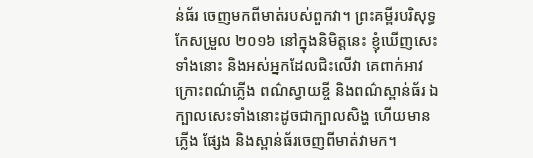ន់ធ័រ ចេញមកពីមាត់របស់ពួកវា។ ព្រះគម្ពីរបរិសុទ្ធកែសម្រួល ២០១៦ នៅក្នុងនិមិត្តនេះ ខ្ញុំឃើញសេះទាំងនោះ និងអស់អ្នកដែលជិះលើវា គេពាក់អាវក្រោះពណ៌ភ្លើង ពណ៌ស្វាយខ្ចី និងពណ៌ស្ពាន់ធ័រ ឯក្បាលសេះទាំងនោះដូចជាក្បាលសិង្ហ ហើយមានភ្លើង ផ្សែង និងស្ពាន់ធ័រចេញពីមាត់វាមក។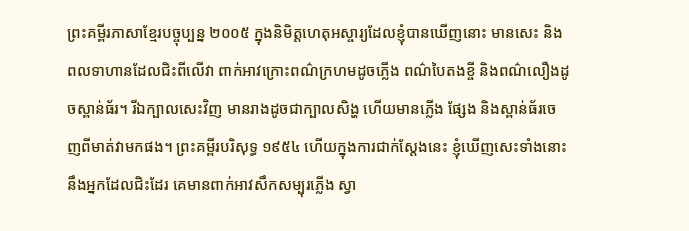ព្រះគម្ពីរភាសាខ្មែរបច្ចុប្បន្ន ២០០៥ ក្នុងនិមិត្តហេតុអស្ចារ្យដែលខ្ញុំបានឃើញនោះ មានសេះ និងពលទាហានដែលជិះពីលើវា ពាក់អាវក្រោះពណ៌ក្រហមដូចភ្លើង ពណ៌បៃតងខ្ចី និងពណ៌លឿងដូចស្ពាន់ធ័រ។ រីឯក្បាលសេះវិញ មានរាងដូចជាក្បាលសិង្ហ ហើយមានភ្លើង ផ្សែង និងស្ពាន់ធ័រចេញពីមាត់វាមកផង។ ព្រះគម្ពីរបរិសុទ្ធ ១៩៥៤ ហើយក្នុងការជាក់ស្តែងនេះ ខ្ញុំឃើញសេះទាំងនោះ នឹងអ្នកដែលជិះដែរ គេមានពាក់អាវសឹកសម្បុរភ្លើង ស្វា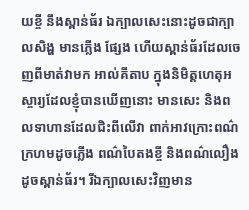យខ្ចី នឹងស្ពាន់ធ័រ ឯក្បាលសេះនោះដូចជាក្បាលសិង្ហ មានភ្លើង ផ្សែង ហើយស្ពាន់ធ័រដែលចេញពីមាត់វាមក អាល់គីតាប ក្នុងនិមិត្ដហេតុអស្ចារ្យដែលខ្ញុំបានឃើញនោះ មានសេះ និងពលទាហានដែលជិះពីលើវា ពាក់អាវក្រោះពណ៌ក្រហមដូចភ្លើង ពណ៌បៃតងខ្ចី និងពណ៌លឿងដូចស្ពាន់ធ័រ។ រីឯក្បាលសេះវិញមាន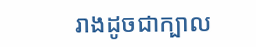រាងដូចជាក្បាល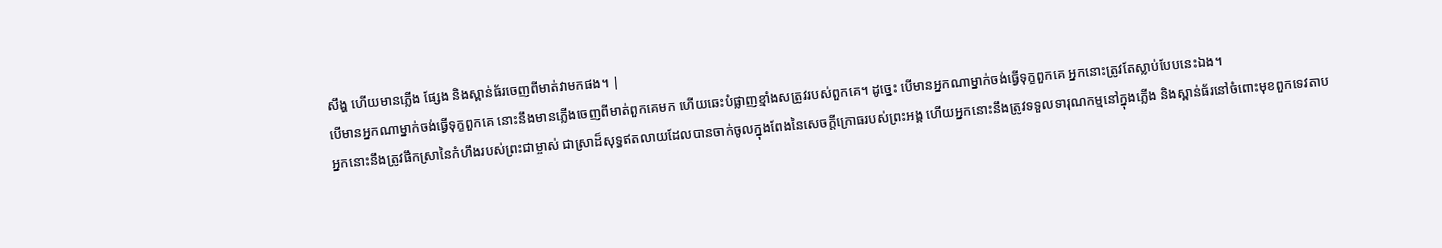សឹង្ហ ហើយមានភ្លើង ផ្សែង និងស្ពាន់ធ័រចេញពីមាត់វាមកផង។ |
បើមានអ្នកណាម្នាក់ចង់ធ្វើទុក្ខពួកគេ នោះនឹងមានភ្លើងចេញពីមាត់ពួកគេមក ហើយឆេះបំផ្លាញខ្មាំងសត្រូវរបស់ពួកគេ។ ដូច្នេះ បើមានអ្នកណាម្នាក់ចង់ធ្វើទុក្ខពួកគេ អ្នកនោះត្រូវតែស្លាប់បែបនេះឯង។
អ្នកនោះនឹងត្រូវផឹកស្រានៃកំហឹងរបស់ព្រះជាម្ចាស់ ជាស្រាដ៏សុទ្ធឥតលាយដែលបានចាក់ចូលក្នុងពែងនៃសេចក្ដីក្រោធរបស់ព្រះអង្គ ហើយអ្នកនោះនឹងត្រូវទទួលទារុណកម្មនៅក្នុងភ្លើង និងស្ពាន់ធ័រនៅចំពោះមុខពួកទេវតាប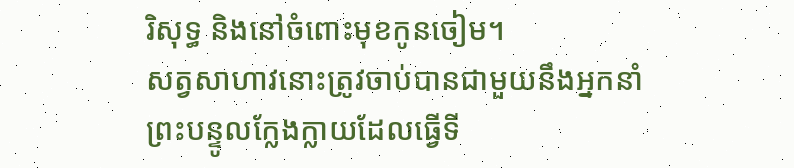រិសុទ្ធ និងនៅចំពោះមុខកូនចៀម។
សត្វសាហាវនោះត្រូវចាប់បានជាមួយនឹងអ្នកនាំព្រះបន្ទូលក្លែងក្លាយដែលធ្វើទី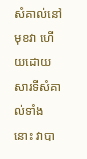សំគាល់នៅមុខវា ហើយដោយសារទីសំគាល់ទាំងនោះ វាបា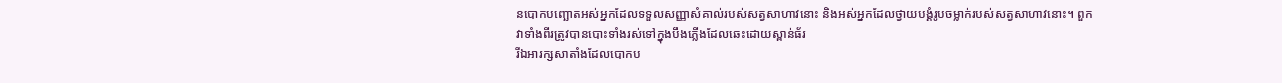នបោកបញ្ឆោតអស់អ្នកដែលទទួលសញ្ញាសំគាល់របស់សត្វសាហាវនោះ និងអស់អ្នកដែលថ្វាយបង្គំរូបចម្លាក់របស់សត្វសាហាវនោះ។ ពួកវាទាំងពីរត្រូវបានបោះទាំងរស់ទៅក្នុងបឹងភ្លើងដែលឆេះដោយស្ពាន់ធ័រ
រីឯអារក្សសាតាំងដែលបោកប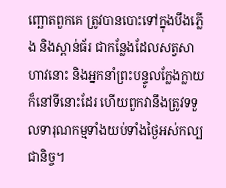ញ្ឆោតពួកគេ ត្រូវបានបោះទៅក្នុងបឹងភ្លើង និងស្ពាន់ធ័រ ជាកន្លែងដែលសត្វសាហាវនោះ និងអ្នកនាំព្រះបន្ទូលក្លែងក្លាយក៏នៅទីនោះដែរ ហើយពួកវានឹងត្រូវទទួលទារុណកម្មទាំងយប់ទាំងថ្ងៃអស់កល្បជានិច្ច។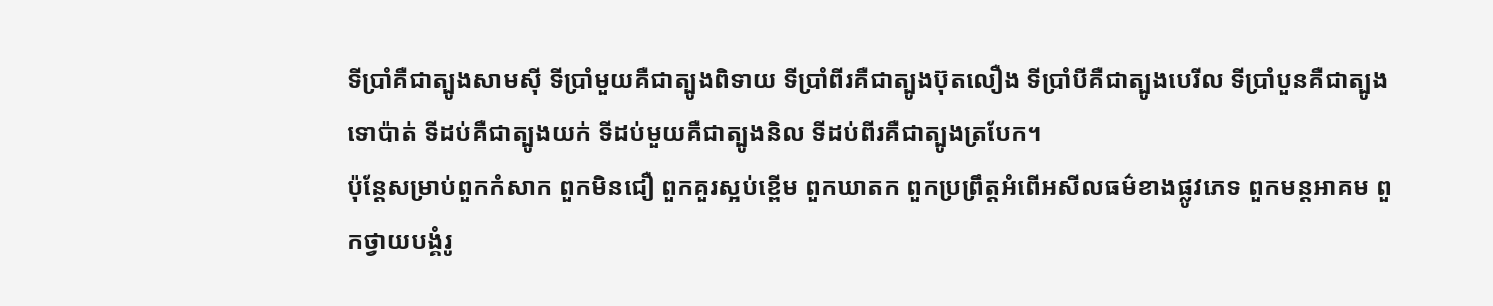ទីប្រាំគឺជាត្បូងសាមស៊ី ទីប្រាំមួយគឺជាត្បូងពិទាយ ទីប្រាំពីរគឺជាត្បូងប៊ុតលឿង ទីប្រាំបីគឺជាត្បូងបេរីល ទីប្រាំបួនគឺជាត្បូងទោប៉ាត់ ទីដប់គឺជាត្បូងយក់ ទីដប់មួយគឺជាត្បូងនិល ទីដប់ពីរគឺជាត្បូងត្របែក។
ប៉ុន្ដែសម្រាប់ពួកកំសាក ពួកមិនជឿ ពួកគួរស្អប់ខ្ពើម ពួកឃាតក ពួកប្រព្រឹត្ដអំពើអសីលធម៌ខាងផ្លូវភេទ ពួកមន្ដអាគម ពួកថ្វាយបង្គំរូ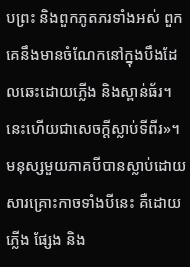បព្រះ និងពួកភូតភរទាំងអស់ ពួកគេនឹងមានចំណែកនៅក្នុងបឹងដែលឆេះដោយភ្លើង និងស្ពាន់ធ័រ។ នេះហើយជាសេចក្ដីស្លាប់ទីពីរ»។
មនុស្សមួយភាគបីបានស្លាប់ដោយសារគ្រោះកាចទាំងបីនេះ គឺដោយភ្លើង ផ្សែង និង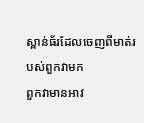ស្ពាន់ធ័រដែលចេញពីមាត់របស់ពួកវាមក
ពួកវាមានអាវ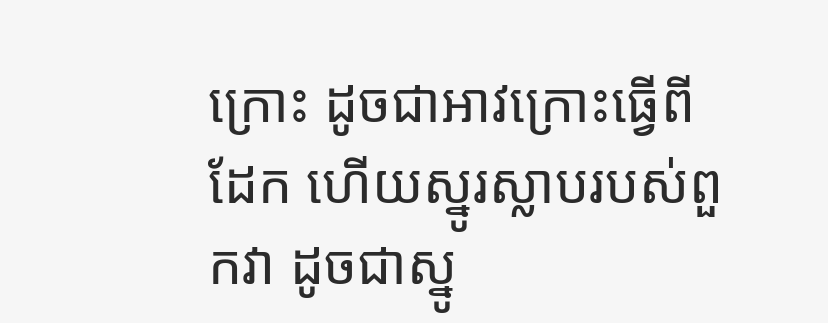ក្រោះ ដូចជាអាវក្រោះធ្វើពីដែក ហើយស្នូរស្លាបរបស់ពួកវា ដូចជាស្នូ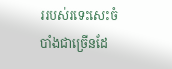ររបស់រទេះសេះចំបាំងជាច្រើនដែ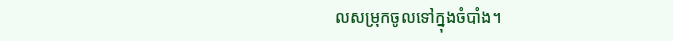លសម្រុកចូលទៅក្នុងចំបាំង។